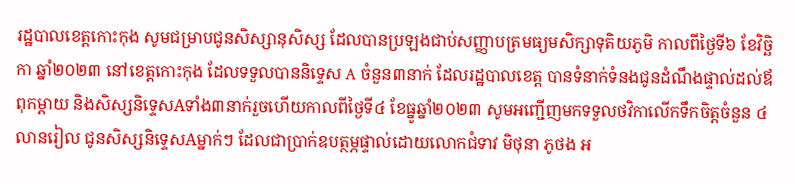រដ្ឋបាលខេត្តកោះកុង សូមជម្រាបជូនសិស្សានុសិស្ស ដែលបានប្រឡងជាប់សញ្ញាបត្រមធ្យមសិក្សាទុតិយភូមិ កាលពីថ្ងៃទី៦ ខែវិច្ឆិកា ឆ្នាំ២០២៣ នៅខេត្តកោះកុង ដែលទទួលបាននិទ្ទេស A ចំនួន៣នាក់ ដែលរដ្ឋបាលខេត្ត បានទំនាក់ទំនងជូនដំណឹងផ្ទាល់ដល់ឪពុកម្តាយ និងសិស្សនិទ្ទេសAទាំង៣នាក់រួចហើយកាលពីថ្ងៃទី៤ ខែធ្នូឆ្នាំ២០២៣ សូមអញ្ជើញមកទទួលថវិកាលើកទឹកចិត្តចំនួន ៤លានរៀល ជូនសិស្សនិទ្ទេសAម្នាក់ៗ ដែលជាប្រាក់ឧបត្ថម្ភផ្ទាល់ដោយលោកជំទាវ មិថុនា ភូថង អ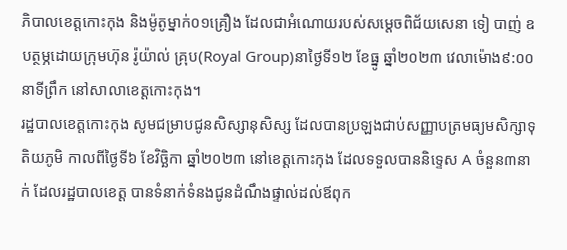ភិបាលខេត្តកោះកុង និងម៉ូតូម្នាក់០១គ្រឿង ដែលជាអំណោយរបស់សម្តេចពិជ័យសេនា ទៀ បាញ់ ឧបត្ថម្ភដោយក្រុមហ៊ុន រ៉ូយ៉ាល់ គ្រុប(Royal Group)នាថ្ងៃទី១២ ខែធ្នូ ឆ្នាំ២០២៣ វេលាម៉ោង៩:០០នាទីព្រឹក នៅសាលាខេត្តកោះកុង។
រដ្ឋបាលខេត្តកោះកុង សូមជម្រាបជូនសិស្សានុសិស្ស ដែលបានប្រឡងជាប់សញ្ញាបត្រមធ្យមសិក្សាទុតិយភូមិ កាលពីថ្ងៃទី៦ ខែវិច្ឆិកា ឆ្នាំ២០២៣ នៅខេត្តកោះកុង ដែលទទួលបាននិទ្ទេស A ចំនួន៣នាក់ ដែលរដ្ឋបាលខេត្ត បានទំនាក់ទំនងជូនដំណឹងផ្ទាល់ដល់ឪពុក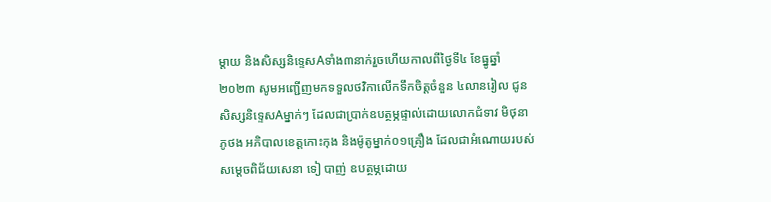ម្តាយ និងសិស្សនិទ្ទេសAទាំង៣នាក់រួចហើយកាលពីថ្ងៃទី៤ ខែធ្នូឆ្នាំ២០២៣ សូមអញ្ជើញមកទទួលថវិកាលើកទឹកចិត្តចំនួន ៤លានរៀល ជូនសិស្សនិទ្ទេសAម្នាក់ៗ ដែលជាប្រាក់ឧបត្ថម្ភផ្ទាល់ដោយលោកជំទាវ មិថុនា ភូថង អភិបាលខេត្តកោះកុង និងម៉ូតូម្នាក់០១គ្រឿង ដែលជាអំណោយរបស់សម្តេចពិជ័យសេនា ទៀ បាញ់ ឧបត្ថម្ភដោយ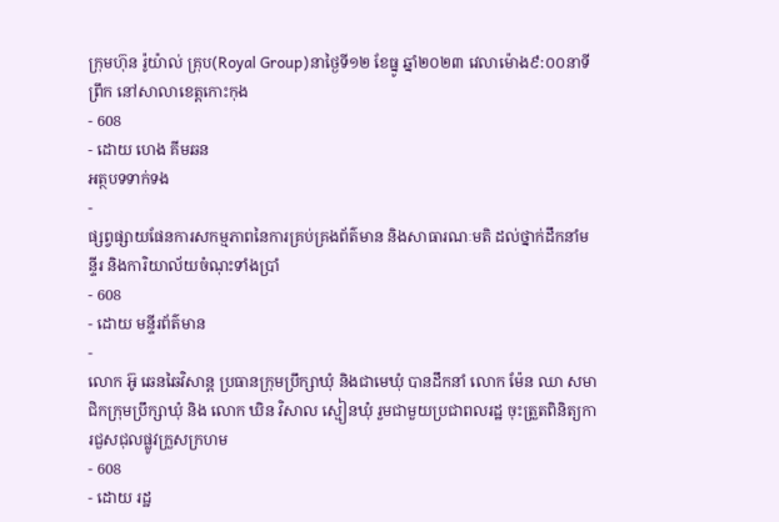ក្រុមហ៊ុន រ៉ូយ៉ាល់ គ្រុប(Royal Group)នាថ្ងៃទី១២ ខែធ្នូ ឆ្នាំ២០២៣ វេលាម៉ោង៩:០០នាទីព្រឹក នៅសាលាខេត្តកោះកុង
- 608
- ដោយ ហេង គីមឆន
អត្ថបទទាក់ទង
-
ផ្សព្វផ្សាយផែនការសកម្មភាពនៃការគ្រប់គ្រងព័ត៌មាន និងសាធារណៈមតិ ដល់ថ្នាក់ដឹកនាំមន្ទីរ និងការិយាល័យចំណុះទាំងប្រាំ
- 608
- ដោយ មន្ទីរព័ត៌មាន
-
លោក អ៊ូ ឆេនឆៃវិសាន្ដ ប្រធានក្រុមប្រឹក្សាឃុំ និងជាមេឃុំ បានដឹកនាំ លោក ម៉ែន ឈា សមាជិកក្រុមប្រឹក្សាឃុំ និង លោក ឃិន វិសាល ស្មៀនឃុំ រួមជាមួយប្រជាពលរដ្ឋ ចុះត្រួតពិនិត្យការជួសជុលផ្លូវក្រួសក្រហម
- 608
- ដោយ រដ្ឋ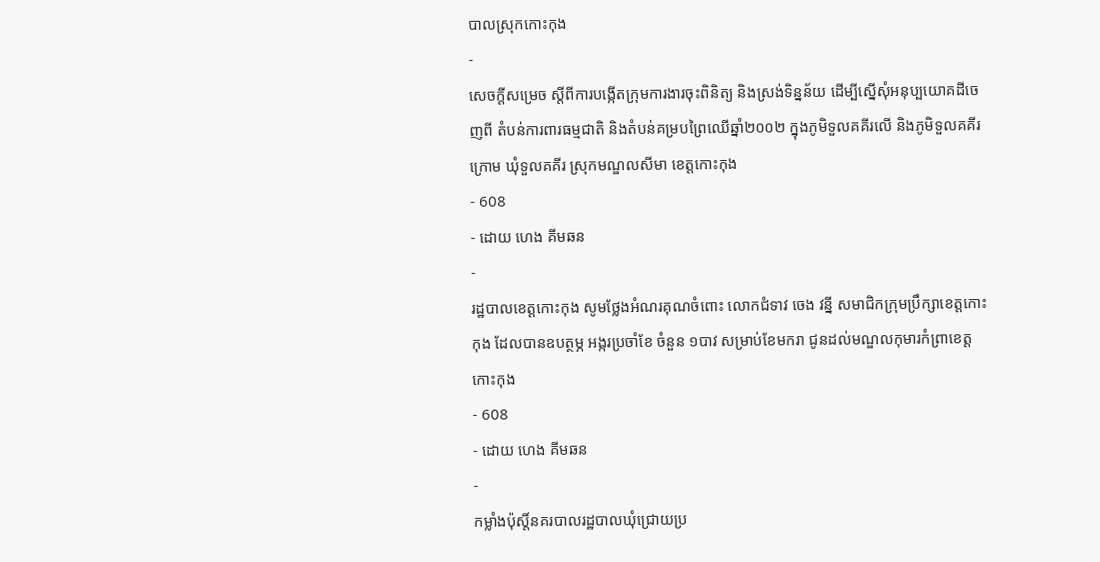បាលស្រុកកោះកុង
-
សេចក្តីសម្រេច ស្តីពីការបង្កើតក្រុមការងារចុះពិនិត្យ និងស្រង់ទិន្នន័យ ដើម្បីស្នើសុំអនុប្បយោគដីចេញពី តំបន់ការពារធម្មជាតិ និងតំបន់គម្របព្រៃឈើឆ្នាំ២០០២ ក្នុងភូមិទួលគគីរលើ និងភូមិទួលគគីរក្រោម ឃុំទួលគគីរ ស្រុកមណ្ឌលសីមា ខេត្តកោះកុង
- 608
- ដោយ ហេង គីមឆន
-
រដ្ឋបាលខេត្តកោះកុង សូមថ្លែងអំណរគុណចំពោះ លោកជំទាវ ចេង វន្នី សមាជិកក្រុមប្រឹក្សាខេត្តកោះកុង ដែលបានឧបត្ថម្ភ អង្ករប្រចាំខែ ចំនួន ១បាវ សម្រាប់ខែមករា ជូនដល់មណ្ឌលកុមារកំព្រាខេត្តកោះកុង
- 608
- ដោយ ហេង គីមឆន
-
កម្លាំងប៉ុស្តិ៍នគរបាលរដ្ឋបាលឃុំជ្រោយប្រ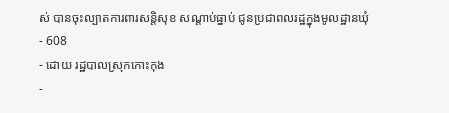ស់ បានចុះល្បាតការពារសន្តិសុខ សណ្តាប់ធ្នាប់ ជូនប្រជាពលរដ្ឋក្នុងមូលដ្ឋានឃុំ
- 608
- ដោយ រដ្ឋបាលស្រុកកោះកុង
-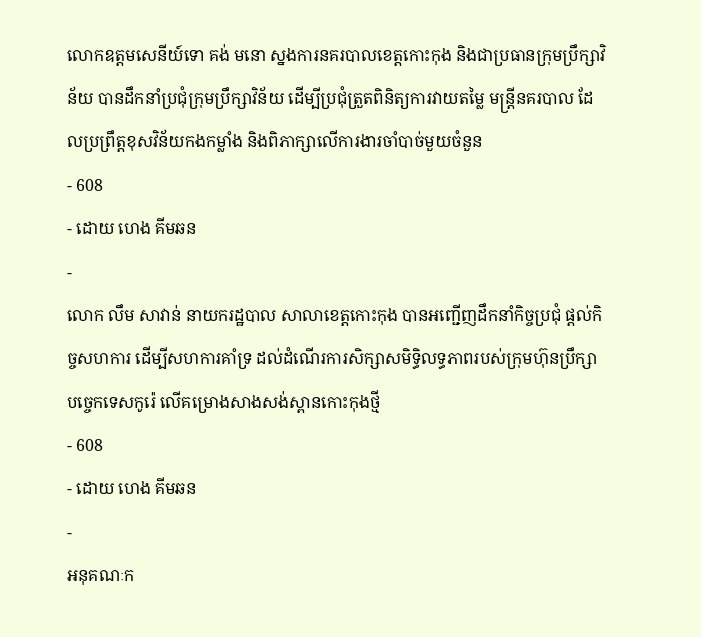លោកឧត្តមសេនីយ៍ទោ គង់ មនោ ស្នងការនគរបាលខេត្តកោះកុង និងជាប្រធានក្រុមប្រឹក្សាវិន័យ បានដឹកនាំប្រជុំក្រុមប្រឹក្សាវិន័យ ដើម្បីប្រជុំត្រួតពិនិត្យការវាយតម្លៃ មន្ត្រីនគរបាល ដែលប្រព្រឹត្តខុសវិន័យកងកម្លាំង និងពិភាក្សាលើការងារចាំបាច់មួយចំនួន
- 608
- ដោយ ហេង គីមឆន
-
លោក លឹម សាវាន់ នាយករដ្ឋបាល សាលាខេត្តកោះកុង បានអញ្ជើញដឹកនាំកិច្ចប្រជុំ ផ្តល់កិច្ចសហការ ដើម្បីសហការគាំទ្រ ដល់ដំណើរការសិក្សាសមិទ្ធិលទ្ធភាពរបស់ក្រុមហ៊ុនប្រឹក្សាបច្ចេកទេសកូរ៉េ លើគម្រោងសាងសង់ស្ពានកោះកុងថ្មី
- 608
- ដោយ ហេង គីមឆន
-
អនុគណៈក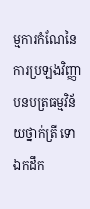ម្មការកំណែនៃការប្រឡងវិញ្ញាបនបត្រធម្មវិន័យថ្នាក់ត្រី ទោ ឯកដឹក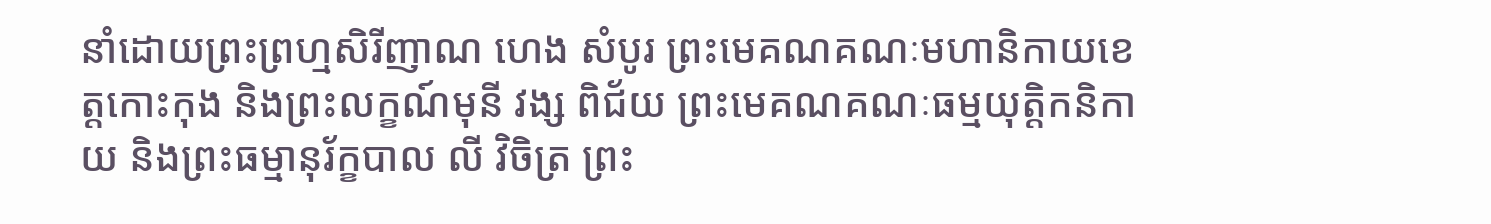នាំដោយព្រះព្រហ្មសិរីញាណ ហេង សំបូរ ព្រះមេគណគណៈមហានិកាយខេត្តកោះកុង និងព្រះលក្ខណ៍មុនី វង្ស ពិជ័យ ព្រះមេគណគណៈធម្មយុត្តិកនិកាយ និងព្រះធម្មានុរ័ក្ខបាល លី វិចិត្រ ព្រះ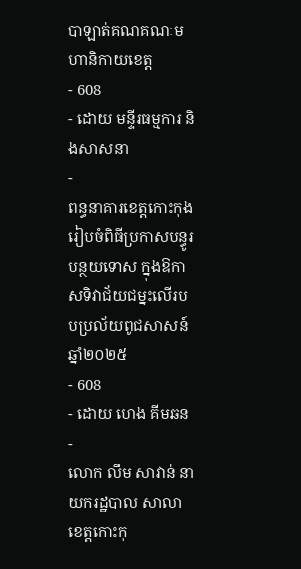បាឡាត់គណគណៈមហានិកាយខេត្ត
- 608
- ដោយ មន្ទីរធម្មការ និងសាសនា
-
ពន្ធនាគារខេត្តកោះកុង រៀបចំពិធីប្រកាសបន្ធូរបន្ថយទោស ក្នុងឱកាសទិវាជ័យជម្នះលើរបបប្រល័យពូជសាសន៍ឆ្នាំ២០២៥
- 608
- ដោយ ហេង គីមឆន
-
លោក លឹម សាវាន់ នាយករដ្ឋបាល សាលាខេត្តកោះកុ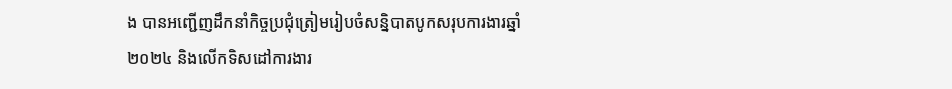ង បានអញ្ជើញដឹកនាំកិច្ចប្រជុំត្រៀមរៀបចំសន្និបាតបូកសរុបការងារឆ្នាំ២០២៤ និងលើកទិសដៅការងារ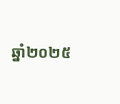ឆ្នាំ២០២៥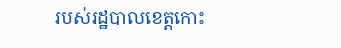របស់រដ្ឋបាលខេត្តកោះ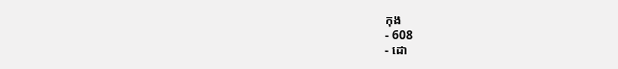កុង
- 608
- ដោ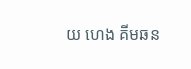យ ហេង គីមឆន